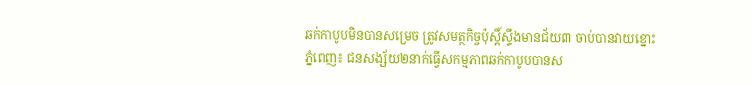ឆក់កាបូបមិនបានសម្រេច ត្រូវសមត្ថកិច្ចប៉ុស្តិ៍ស្ទឹងមានជ័យ៣ ចាប់បានវាយខ្នោះ
ភ្នំពេញ៖ ជនសង្ស័យ២នាក់ធ្វើសកម្មភាពឆក់កាបូបបានស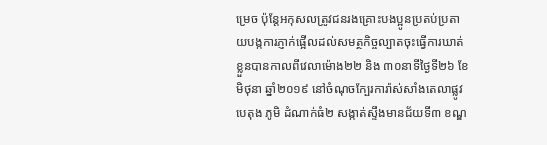ម្រេច ប៉ុន្ដែអកុសលត្រូវជនរងគ្រោះបងប្អូនប្រតប់ប្រតាយបង្កការភ្ញាក់ផ្អើលដល់សមត្ថកិច្ចល្បាតចុះធ្វើការឃាត់ខ្លួនបានកាលពីវេលាម៉ោង២២ និង ៣០នាទីថ្ងៃទី២៦ ខែមិថុនា ឆ្នាំ២០១៩ នៅចំណុចក្បែរការ៉ាស់សាំងតេលាផ្លូវបេតុង ភូមិ ដំណាក់ធំ២ សង្កាត់ស្ទឹងមានជ័យទី៣ ខណ្ឌ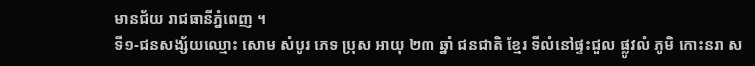មានជ័យ រាជធានីភ្នំពេញ ។
ទី១-ជនសង្ស័យឈ្មោះ សោម សំបូរ ភេទ ប្រុស អាយុ ២៣ ឆ្នាំ ជនជាតិ ខ្មែរ ទីលំនៅផ្ទះជួល ផ្លូវលំ ភូមិ កោះនរា ស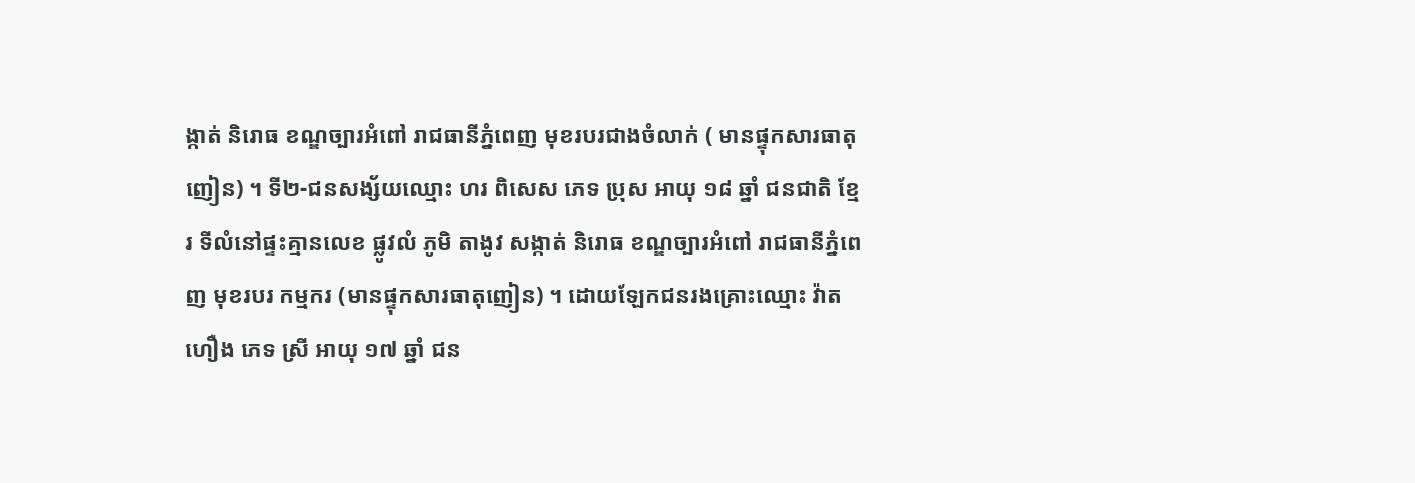ង្កាត់ និរោធ ខណ្ឌច្បារអំពៅ រាជធានីភ្នំពេញ មុខរបរជាងចំលាក់ ( មានផ្ទុកសារធាតុញៀន) ។ ទី២-ជនសង្ស័យឈ្មោះ ហរ ពិសេស ភេទ ប្រុស អាយុ ១៨ ឆ្នាំ ជនជាតិ ខ្មែរ ទីលំនៅផ្ទះគ្មានលេខ ផ្លូវលំ ភូមិ តាងូវ សង្កាត់ និរោធ ខណ្ឌច្បារអំពៅ រាជធានីភ្នំពេញ មុខរបរ កម្មករ (មានផ្ទុកសារធាតុញៀន) ។ ដោយឡែកជនរងគ្រោះឈ្មោះ វ៉ាត ហឿង ភេទ ស្រី អាយុ ១៧ ឆ្នាំ ជន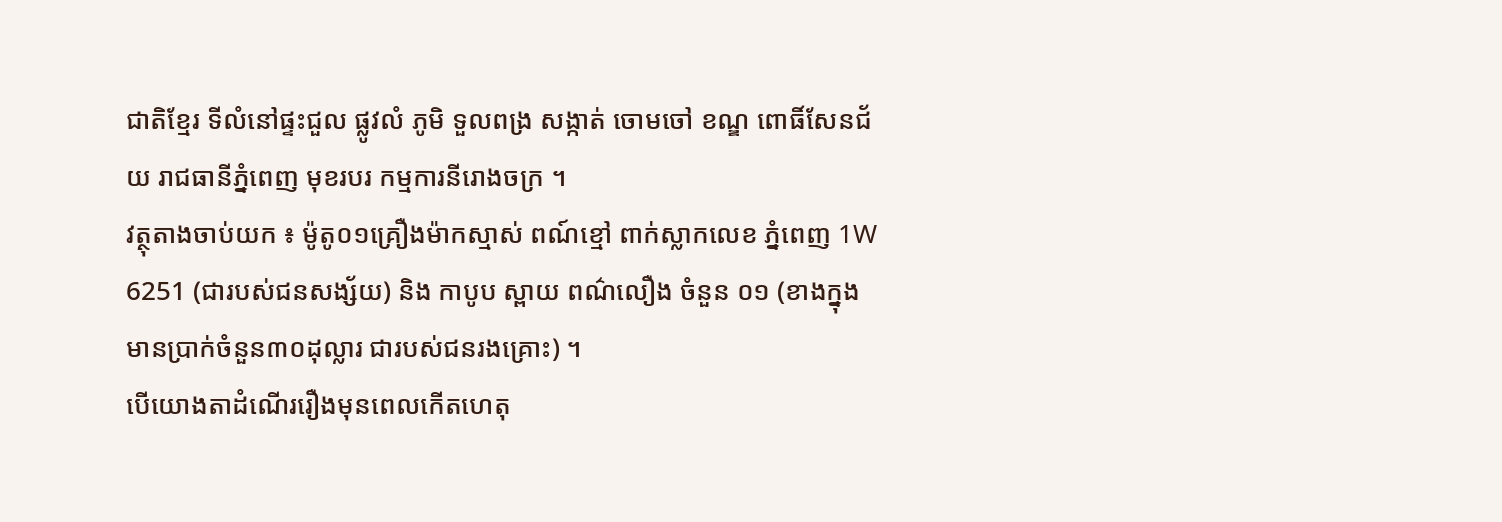ជាតិខ្មែរ ទីលំនៅផ្ទះជួល ផ្លូវលំ ភូមិ ទួលពង្រ សង្កាត់ ចោមចៅ ខណ្ឌ ពោធិ៍សែនជ័យ រាជធានីភ្នំពេញ មុខរបរ កម្មការនីរោងចក្រ ។
វត្ថុតាងចាប់យក ៖ ម៉ូតូ០១គ្រឿងម៉ាកស្មាស់ ពណ៍ខ្មៅ ពាក់ស្លាកលេខ ភ្នំពេញ 1W 6251 (ជារបស់ជនសង្ស័យ) និង កាបូប ស្ពាយ ពណ៌លឿង ចំនួន ០១ (ខាងក្នុងមានប្រាក់ចំនួន៣០ដុល្លារ ជារបស់ជនរងគ្រោះ) ។
បើយោងតាដំណើររឿងមុនពេលកើតហេតុ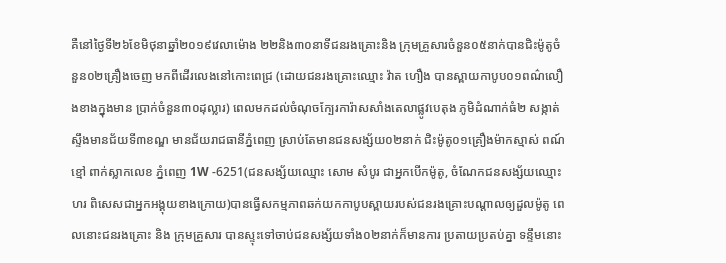គឺនៅថ្ងៃទី២៦ខែមិថុនាឆ្នាំ២០១៩វេលាម៉ោង ២២និង៣០នាទីជនរងគ្រោះនិង ក្រុមគ្រួសារចំនួន០៥នាក់បានជិះម៉ូតូចំនួន០២គ្រឿងចេញ មកពីដើរលេងនៅកោះពេជ្រ (ដោយជនរងគ្រោះឈ្មោះ វ៉ាត ហឿង បានស្ពាយកាបូប០១ពណ៌លឿងខាងក្នុងមាន ប្រាក់ចំនួន៣០ដុល្លារ) ពេលមកដល់ចំណុចក្បែរការ៉ាសសាំងតេលាផ្លូវបេតុង ភូមិដំណាក់ធំ២ សង្កាត់ ស្ទឹងមានជ័យទី៣ខណ្ឌ មានជ័យរាជធានីភ្នំពេញ ស្រាប់តែមានជនសង្ស័យ០២នាក់ ជិះម៉ូតូ០១គ្រឿងម៉ាកស្មាស់ ពណ៍ខ្មៅ ពាក់ស្លាកលេខ ភ្នំពេញ 1W -6251(ជនសង្ស័យឈ្មោះ សោម សំបូរ ជាអ្នកបើកម៉ូតូ, ចំណែកជនសង្ស័យឈ្មោះ ហរ ពិសេសជាអ្នកអង្គុយខាងក្រោយ)បានធ្វើសកម្មភាពឆក់យកកាបូបស្ពាយរបស់ជនរងគ្រោះបណ្តាលឲ្យដួលម៉ូតូ ពេលនោះជនរងគ្រោះ និង ក្រុមគ្រួសារ បានស្ទុះទៅចាប់ជនសង្ស័យទាំង០២នាក់ក៏មានការ ប្រតាយប្រតប់គ្នា ទន្ទឹមនោះ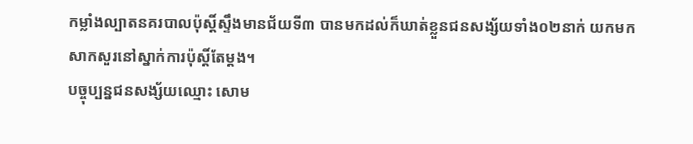កម្លាំងល្បាតនគរបាលប៉ុស្តិ៍ស្ទឹងមានជ័យទី៣ បានមកដល់ក៏ឃាត់ខ្លួនជនសង្ស័យទាំង០២នាក់ យកមក សាកសួរនៅស្នាក់ការប៉ុស្តិ៍តែម្តង។
បច្ចុប្បន្នជនសង្ស័យឈ្មោះ សោម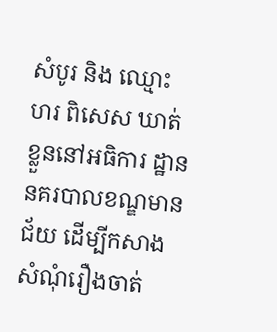សំបូរ និង ឈ្មោះ ហរ ពិសេស ឃាត់ខ្លួននៅអធិការ ដ្ឋាន នគរបាលខណ្ឌមានជ័យ ដើម្បីកសាងសំណុំរឿងចាត់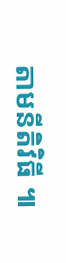តាមនីតិវិធី ៕